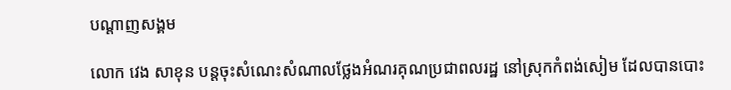បណ្តាញសង្គម

លោក វេង សាខុន បន្តចុះសំណេះសំណាលថ្លែងអំណរគុណប្រជាពលរដ្ឋ នៅស្រុកកំពង់សៀម ដែលបានបោះ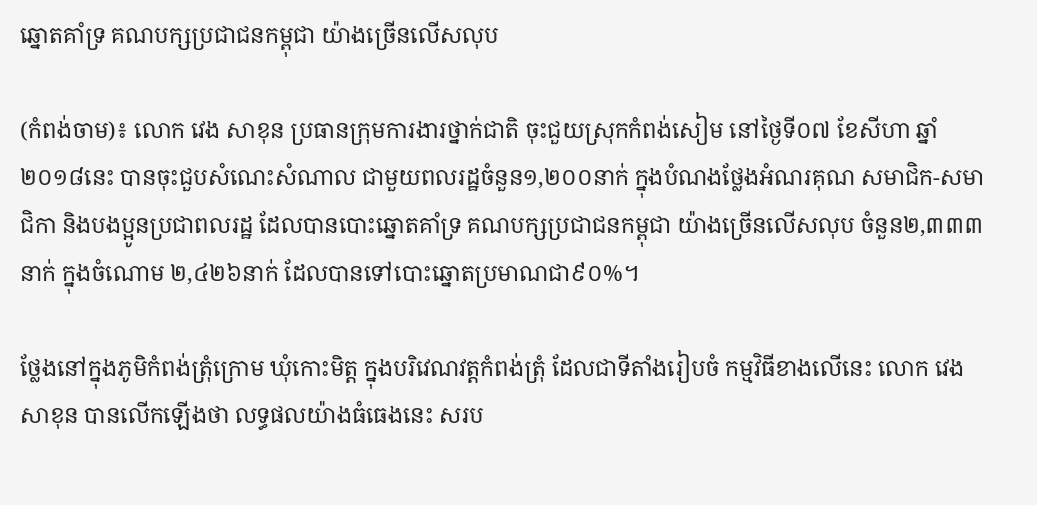ឆ្នោតគាំទ្រ គណបក្សប្រជាជនកម្ពុជា យ៉ាងច្រើនលើសលុប

(កំពង់ចាម)៖ លោក វេង សាខុន ប្រធានក្រុមការងារថ្នាក់ជាតិ ចុះជួយស្រុកកំពង់សៀម នៅថ្ងៃទី០៧ ខែសីហា ឆ្នាំ២០១៨នេះ បានចុះជួបសំណេះសំណាល ជាមួយពលរដ្ឋចំនួន១,២០០នាក់ ក្នុងបំណងថ្លែងអំណរគុណ សមាជិក-សមាជិកា និងបងប្អូនប្រជាពលរដ្ឋ ដែលបានបោះឆ្នោតគាំទ្រ គណបក្សប្រជាជនកម្ពុជា យ៉ាងច្រើនលើសលុប ចំនួន២,៣៣៣នាក់ ក្នុងចំណោម ២,៤២៦នាក់ ដែលបានទៅបោះឆ្នោតប្រមាណជា៩០%។

ថ្លែងនៅក្នុងភូមិកំពង់ត្រុំក្រោម ឃុំកោះមិត្ត ក្នុងបរិវេណវត្តកំពង់ត្រុំ ដែលជាទីតាំងរៀបចំ កម្មវិធីខាងលើនេះ លោក វេង សាខុន បានលើកឡើងថា លទ្ធផលយ៉ាងធំធេងនេះ សរប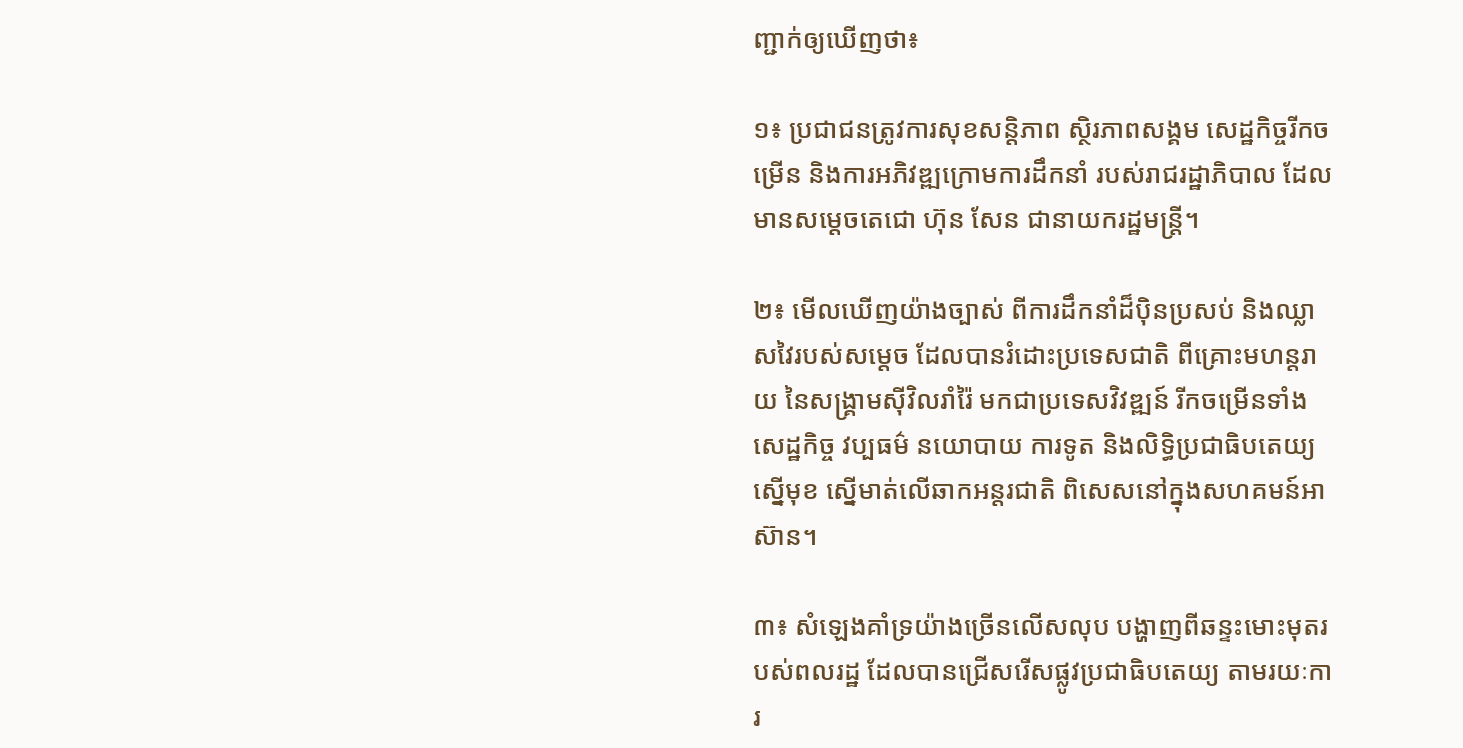ញ្ជាក់ឲ្យឃើញថា៖

១៖ ប្រជាជនត្រូវការសុខសន្តិភាព ស្ថិរភាពសង្គម សេដ្ឋកិច្ចរីកចម្រើន និងការអភិវឌ្ឍក្រោមការដឹកនាំ របស់រាជរដ្ឋាភិបាល ដែលមានសម្តេចតេជោ ហ៊ុន សែន ជានាយករដ្ឋមន្រ្តី។

២៖ មើលឃើញយ៉ាងច្បាស់ ពីការដឹកនាំដ៏ប៉ិនប្រសប់ និងឈ្លាសវៃរបស់សម្តេច ដែលបានរំដោះប្រទេសជាតិ ពីគ្រោះមហន្តរាយ នៃសង្គ្រាមស៊ីវិលរាំរ៉ៃ មកជាប្រទេសវិវឌ្ឍន៍ រីកចម្រើនទាំងសេដ្ឋកិច្ច វប្បធម៌ នយោបាយ ការទូត និងលិទ្ធិប្រជាធិបតេយ្យ ស្នើមុខ ស្នើមាត់លើឆាកអន្តរជាតិ ពិសេសនៅក្នុងសហគមន៍អាស៊ាន។

៣៖ សំឡេងគាំទ្រយ៉ាងច្រើនលើសលុប បង្ហាញពីឆន្ទះមោះមុតរបស់ពលរដ្ឋ ដែលបានជ្រើសរើសផ្លូវប្រជាធិបតេយ្យ តាមរយៈការ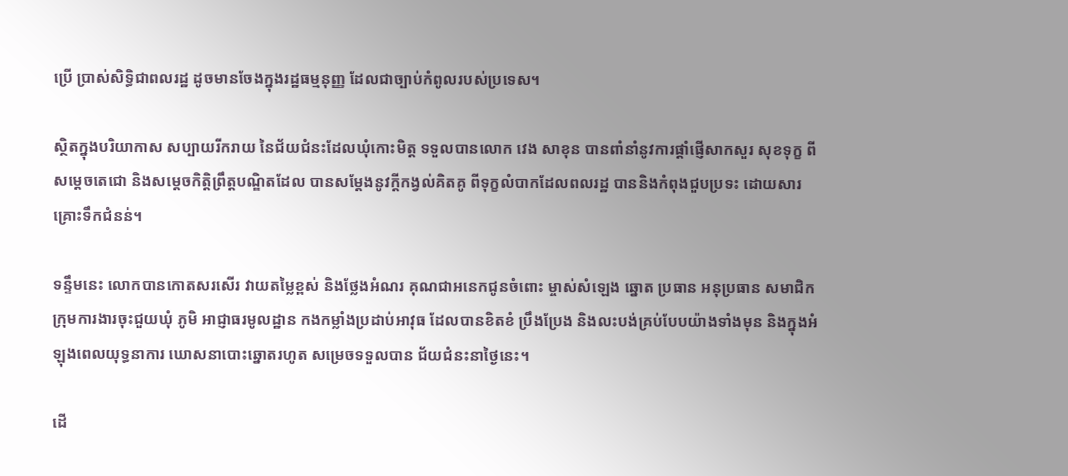ប្រើ ប្រាស់សិទ្ធិជាពលរដ្ឋ ដូចមានចែងក្នុងរដ្ឋធម្មនុញ្ញ ដែលជាច្បាប់កំពូលរបស់ប្រទេស។

ស្ថិតក្នុងបរិយាកាស សប្បាយរីករាយ នៃជ័យជំនះដែលឃុំកោះមិត្ត ទទួលបានលោក វេង សាខុន បានពាំនាំនូវការផ្តាំផ្ញើសាកសួរ សុខទុក្ខ ពីសម្តេចតេជោ និងសម្តេចកិត្តិព្រឹត្តបណ្ឌិតដែល បានសម្តែងនូវក្តីកង្វល់គិតគូ ពីទុក្ខលំបាកដែលពលរដ្ឋ បាននិងកំពុងជួបប្រទះ ដោយសារគ្រោះទឹកជំនន់។

ទន្ទឹមនេះ លោកបានកោតសរសើរ វាយតម្លៃខ្ពស់ និងថ្លែងអំណរ គុណជាអនេកជូនចំពោះ ម្ចាស់សំឡេង ឆ្នោត ប្រធាន អនុប្រធាន សមាជិកក្រុមការងារចុះជួយឃុំ ភូមិ អាជ្ញាធរមូលដ្ឋាន កងកម្លាំងប្រដាប់អាវុធ ដែលបានខិតខំ ប្រឹងប្រែង និងលះបង់គ្រប់បែបយ៉ាងទាំងមុន និងក្នុងអំឡុងពេលយុទ្ធនាការ ឃោសនាបោះឆ្នោតរហូត សម្រេចទទួលបាន ជ័យជំនះនាថ្ងៃនេះ។

ដើ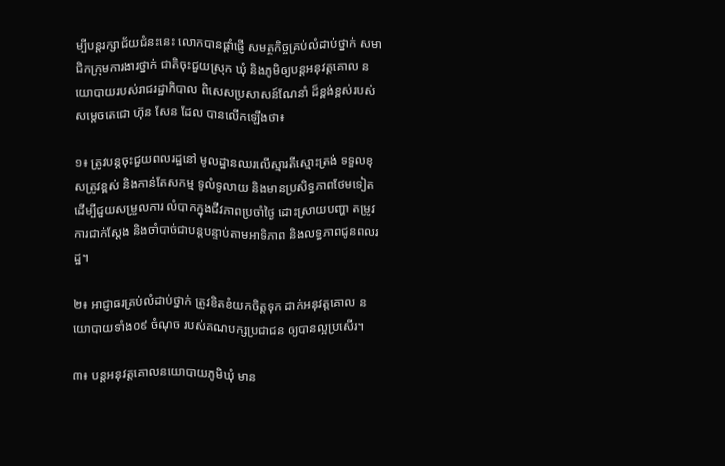ម្បីបន្តរក្សាជ័យជំនះនេះ លោកបានផ្តាំផ្ញើ សមត្ថកិច្ចគ្រប់លំដាប់ថ្នាក់ សមាជិកក្រុមការងារថ្នាក់ ជាតិចុះជួយស្រុក ឃុំ និងភូមិឲ្យបន្តអនុវត្តគោល នយោបាយរបស់រាជរដ្ឋាភិបាល ពិសេសប្រសាសន៍ណែនាំ ដ៏ខ្ពង់ខ្ពស់របស់សម្តេចតេជោ ហ៊ុន សែន ដែល បានលើកឡើងថា៖

១៖ ត្រូវបន្តចុះជួយពលរដ្ឋនៅ មូលដ្ឋានឈរលើស្មារតីស្មោះត្រង់ ទទួលខុសត្រូវខ្ពស់ និងកាន់តែសកម្ម ទូលំទូលាយ និងមានប្រសិទ្ធភាពថែមទៀត ដើម្បីជួយសម្រួលការ លំបាកក្នុងជីវភាពប្រចាំថ្ងៃ ដោះស្រាយបញ្ហា តម្រូវការជាក់ស្តែង និងចាំបាច់ជាបន្តបន្ទាប់តាមអាទិភាព និងលទ្ធភាពជូនពលរដ្ឋ។

២៖ អាជ្ញាធរគ្រប់លំដាប់ថ្នាក់ ត្រូវខិតខំយកចិត្តទុក ដាក់អនុវត្តគោល នយោបាយទាំង០៩ ចំណុច របស់គណបក្សប្រជាជន ឲ្យបានល្អប្រសើរ។

៣៖ បន្តអនុវត្តគោលនយោបាយភូមិឃុំ មាន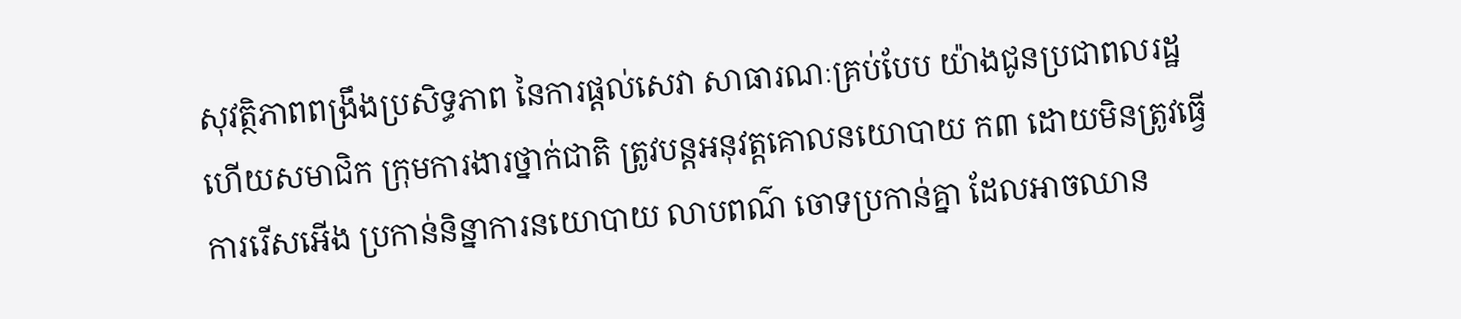សុវត្ថិភាពពង្រឹងប្រសិទ្ធភាព នៃការផ្តល់សេវា សាធារណៈគ្រប់បែប យ៉ាងជូនប្រជាពលរដ្ឋ ហើយសមាជិក ក្រុមការងារថ្នាក់ជាតិ ត្រូវបន្តអនុវត្តគោលនយោបាយ ក៣ ដោយមិនត្រូវធ្វើការរើសអើង ប្រកាន់និន្នាការនយោបាយ លាបពណ៌ ចោទប្រកាន់គ្នា ដែលអាចឈាន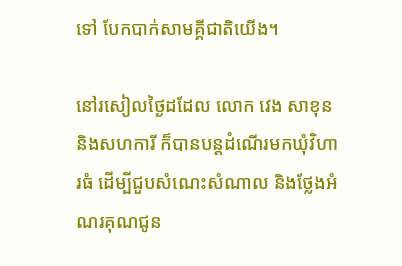ទៅ បែកបាក់សាមគ្គីជាតិយើង។

នៅរសៀលថ្ងៃដដែល លោក វេង សាខុន និងសហការី ក៏បានបន្តដំណើរមកឃុំវិហារធំ ដើម្បីជួបសំណេះសំណាល និងថ្លែងអំណរគុណជូន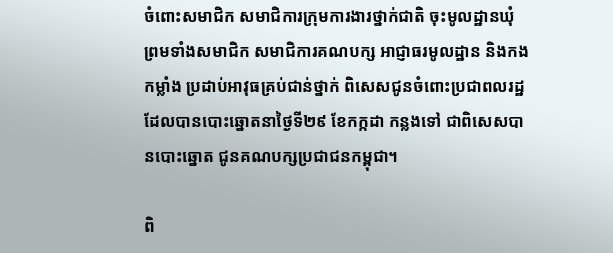ចំពោះសមាជិក សមាជិការក្រុមការងារថ្នាក់ជាតិ ចុះមូលដ្ឋានឃុំ ព្រមទាំងសមាជិក សមាជិការគណបក្ស អាជ្ញាធរមូលដ្ឋាន និងកងកម្លាំង ប្រដាប់អាវុធគ្រប់ជាន់ថ្នាក់ ពិសេសជូនចំពោះប្រជាពលរដ្ឋ ដែលបានបោះឆ្នោតនាថ្ងៃទី២៩ ខែកក្កដា កន្លងទៅ ជាពិសេសបានបោះឆ្នោត ជូនគណបក្សប្រជាជនកម្ពុជា។

ពិ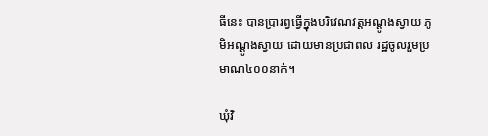ធីនេះ បានប្រារព្វធ្វើក្នុងបរិវេណវត្តអណ្តូងស្វាយ ភូមិអណ្តូងស្វាយ ដោយមានប្រជាពល រដ្ឋចូលរួមប្រមាណ៤០០នាក់។

ឃុំវិ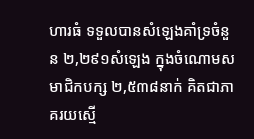ហារធំ ទទួលបានសំឡេងគាំទ្រចំនួន ២,២៩១សំឡេង ក្នុងចំណោមសមាជិកបក្ស ២,៥៣៨នាក់ គិតជាភាគរយស្មើ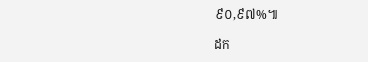៩០,៩៧%៕

ដក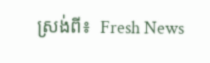ស្រង់ពី៖  Fresh News